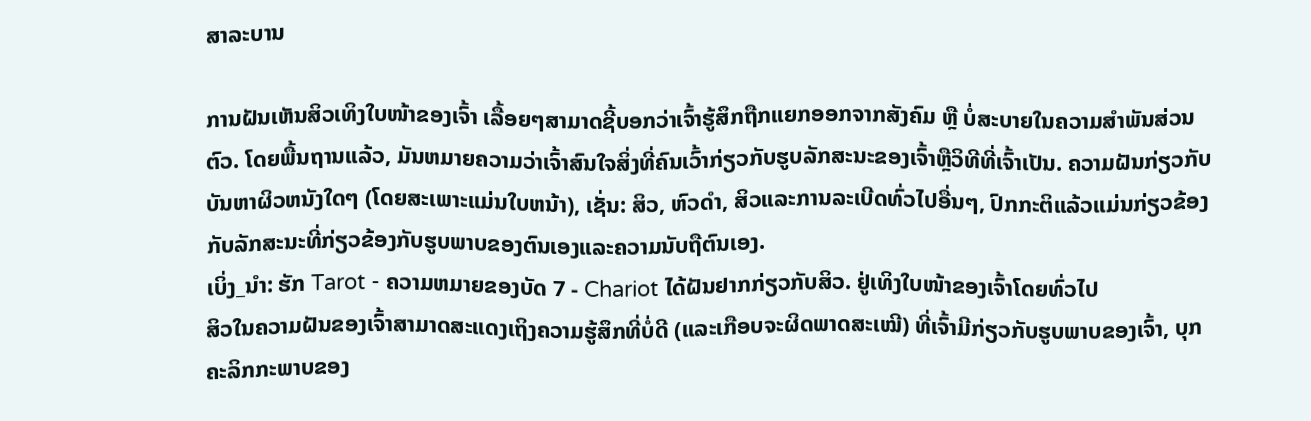ສາລະບານ

ການຝັນເຫັນສິວເທິງໃບໜ້າຂອງເຈົ້າ ເລື້ອຍໆສາມາດຊີ້ບອກວ່າເຈົ້າຮູ້ສຶກຖືກແຍກອອກຈາກສັງຄົມ ຫຼື ບໍ່ສະບາຍໃນຄວາມສຳພັນສ່ວນຕົວ. ໂດຍພື້ນຖານແລ້ວ, ມັນຫມາຍຄວາມວ່າເຈົ້າສົນໃຈສິ່ງທີ່ຄົນເວົ້າກ່ຽວກັບຮູບລັກສະນະຂອງເຈົ້າຫຼືວິທີທີ່ເຈົ້າເປັນ. ຄວາມຝັນກ່ຽວກັບບັນຫາຜິວຫນັງໃດໆ (ໂດຍສະເພາະແມ່ນໃບຫນ້າ), ເຊັ່ນ: ສິວ, ຫົວດໍາ, ສິວແລະການລະເບີດທົ່ວໄປອື່ນໆ, ປົກກະຕິແລ້ວແມ່ນກ່ຽວຂ້ອງກັບລັກສະນະທີ່ກ່ຽວຂ້ອງກັບຮູບພາບຂອງຕົນເອງແລະຄວາມນັບຖືຕົນເອງ.
ເບິ່ງ_ນຳ: ຮັກ Tarot - ຄວາມຫມາຍຂອງບັດ 7 - Chariot ໄດ້ຝັນຢາກກ່ຽວກັບສິວ. ຢູ່ເທິງໃບໜ້າຂອງເຈົ້າໂດຍທົ່ວໄປ
ສິວໃນຄວາມຝັນຂອງເຈົ້າສາມາດສະແດງເຖິງຄວາມຮູ້ສຶກທີ່ບໍ່ດີ (ແລະເກືອບຈະຜິດພາດສະເໝີ) ທີ່ເຈົ້າມີກ່ຽວກັບຮູບພາບຂອງເຈົ້າ, ບຸກຄະລິກກະພາບຂອງ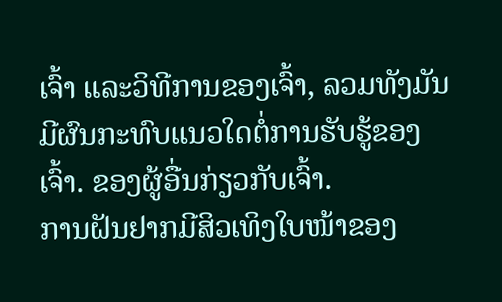ເຈົ້າ ແລະວິທີການຂອງເຈົ້າ, ລວມທັງມັນມີຜົນກະທົບແນວໃດຕໍ່ການຮັບຮູ້ຂອງເຈົ້າ. ຂອງຜູ້ອື່ນກ່ຽວກັບເຈົ້າ.
ການຝັນຢາກມີສິວເທິງໃບໜ້າຂອງ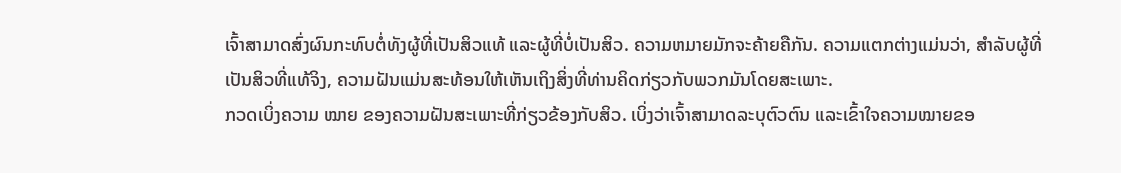ເຈົ້າສາມາດສົ່ງຜົນກະທົບຕໍ່ທັງຜູ້ທີ່ເປັນສິວແທ້ ແລະຜູ້ທີ່ບໍ່ເປັນສິວ. ຄວາມຫມາຍມັກຈະຄ້າຍຄືກັນ. ຄວາມແຕກຕ່າງແມ່ນວ່າ, ສໍາລັບຜູ້ທີ່ເປັນສິວທີ່ແທ້ຈິງ, ຄວາມຝັນແມ່ນສະທ້ອນໃຫ້ເຫັນເຖິງສິ່ງທີ່ທ່ານຄິດກ່ຽວກັບພວກມັນໂດຍສະເພາະ.
ກວດເບິ່ງຄວາມ ໝາຍ ຂອງຄວາມຝັນສະເພາະທີ່ກ່ຽວຂ້ອງກັບສິວ. ເບິ່ງວ່າເຈົ້າສາມາດລະບຸຕົວຕົນ ແລະເຂົ້າໃຈຄວາມໝາຍຂອ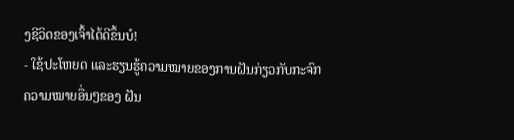ງຊີວິດຂອງເຈົ້າໄດ້ດີຂຶ້ນບໍ!
- ໃຊ້ປະໂຫຍດ ແລະຮຽນຮູ້ຄວາມໝາຍຂອງການຝັນກ່ຽວກັບກະຈົກ
ຄວາມໝາຍອື່ນໆຂອງ ຝັນ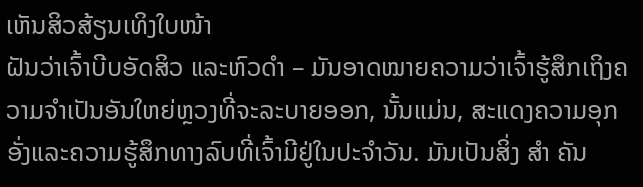ເຫັນສິວສ້ຽນເທິງໃບໜ້າ
ຝັນວ່າເຈົ້າບີບອັດສິວ ແລະຫົວດຳ – ມັນອາດໝາຍຄວາມວ່າເຈົ້າຮູ້ສຶກເຖິງຄວາມຈໍາເປັນອັນໃຫຍ່ຫຼວງທີ່ຈະລະບາຍອອກ, ນັ້ນແມ່ນ, ສະແດງຄວາມອຸກອັ່ງແລະຄວາມຮູ້ສຶກທາງລົບທີ່ເຈົ້າມີຢູ່ໃນປະຈໍາວັນ. ມັນເປັນສິ່ງ ສຳ ຄັນ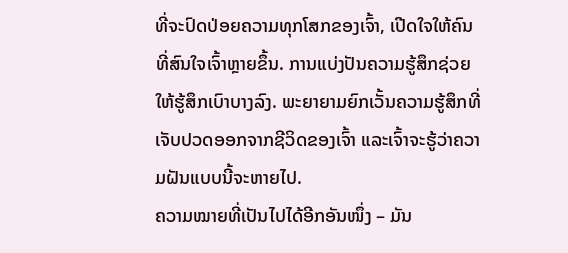ທີ່ຈະປົດປ່ອຍຄວາມທຸກໂສກຂອງເຈົ້າ, ເປີດໃຈໃຫ້ຄົນທີ່ສົນໃຈເຈົ້າຫຼາຍຂຶ້ນ. ການແບ່ງປັນຄວາມຮູ້ສຶກຊ່ວຍໃຫ້ຮູ້ສຶກເບົາບາງລົງ. ພະຍາຍາມຍົກເວັ້ນຄວາມຮູ້ສຶກທີ່ເຈັບປວດອອກຈາກຊີວິດຂອງເຈົ້າ ແລະເຈົ້າຈະຮູ້ວ່າຄວາມຝັນແບບນີ້ຈະຫາຍໄປ.
ຄວາມໝາຍທີ່ເປັນໄປໄດ້ອີກອັນໜຶ່ງ – ມັນ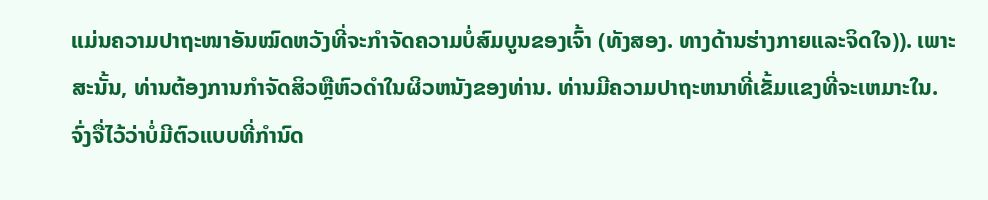ແມ່ນຄວາມປາຖະໜາອັນໝົດຫວັງທີ່ຈະກໍາຈັດຄວາມບໍ່ສົມບູນຂອງເຈົ້າ (ທັງສອງ. ທາງດ້ານຮ່າງກາຍແລະຈິດໃຈ)). ເພາະສະນັ້ນ, ທ່ານຕ້ອງການກໍາຈັດສິວຫຼືຫົວດໍາໃນຜິວຫນັງຂອງທ່ານ. ທ່ານມີຄວາມປາຖະຫນາທີ່ເຂັ້ມແຂງທີ່ຈະເຫມາະໃນ. ຈົ່ງຈື່ໄວ້ວ່າບໍ່ມີຕົວແບບທີ່ກໍານົດ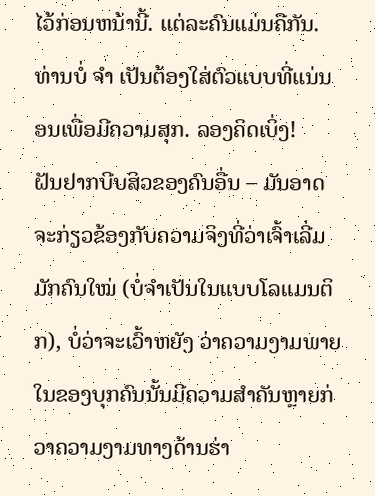ໄວ້ກ່ອນຫນ້ານີ້. ແຕ່ລະຄົນແມ່ນຄືກັນ. ທ່ານບໍ່ ຈຳ ເປັນຕ້ອງໃສ່ຕົວແບບທີ່ແນ່ນອນເພື່ອມີຄວາມສຸກ. ລອງຄິດເບິ່ງ!
ຝັນຢາກບີບສິວຂອງຄົນອື່ນ – ມັນອາດຈະກ່ຽວຂ້ອງກັບຄວາມຈິງທີ່ວ່າເຈົ້າເລີ່ມມັກຄົນໃໝ່ (ບໍ່ຈຳເປັນໃນແບບໂລແມນຕິກ), ບໍ່ວ່າຈະເວົ້າຫຍັງ ວ່າຄວາມງາມພາຍໃນຂອງບຸກຄົນນັ້ນມີຄວາມສໍາຄັນຫຼາຍກ່ວາຄວາມງາມທາງດ້ານຮ່າ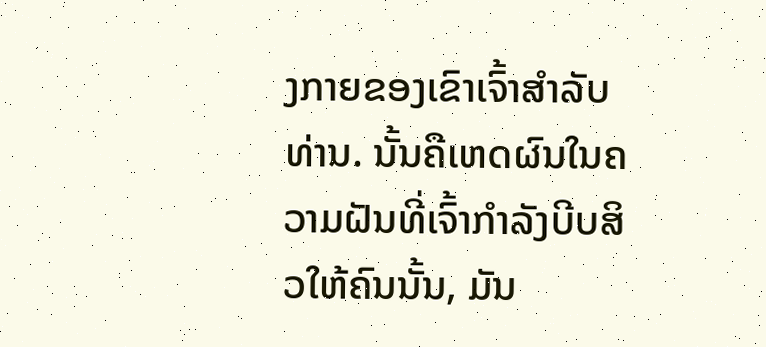ງກາຍຂອງເຂົາເຈົ້າສໍາລັບທ່ານ. ນັ້ນຄືເຫດຜົນໃນຄວາມຝັນທີ່ເຈົ້າກຳລັງບີບສິວໃຫ້ຄົນນັ້ນ, ມັນ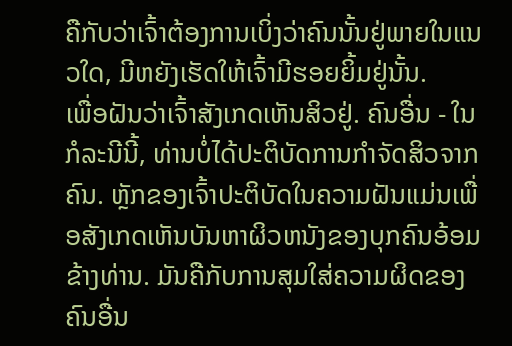ຄືກັບວ່າເຈົ້າຕ້ອງການເບິ່ງວ່າຄົນນັ້ນຢູ່ພາຍໃນແນວໃດ, ມີຫຍັງເຮັດໃຫ້ເຈົ້າມີຮອຍຍິ້ມຢູ່ນັ້ນ.
ເພື່ອຝັນວ່າເຈົ້າສັງເກດເຫັນສິວຢູ່. ຄົນອື່ນ - ໃນກໍລະນີນີ້, ທ່ານບໍ່ໄດ້ປະຕິບັດການກໍາຈັດສິວຈາກຄົນ. ຫຼັກຂອງເຈົ້າປະຕິບັດໃນຄວາມຝັນແມ່ນເພື່ອສັງເກດເຫັນບັນຫາຜິວຫນັງຂອງບຸກຄົນອ້ອມຂ້າງທ່ານ. ມັນຄືກັບການສຸມໃສ່ຄວາມຜິດຂອງຄົນອື່ນ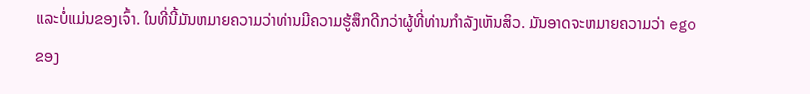ແລະບໍ່ແມ່ນຂອງເຈົ້າ. ໃນທີ່ນີ້ມັນຫມາຍຄວາມວ່າທ່ານມີຄວາມຮູ້ສຶກດີກວ່າຜູ້ທີ່ທ່ານກໍາລັງເຫັນສິວ. ມັນອາດຈະຫມາຍຄວາມວ່າ ego ຂອງ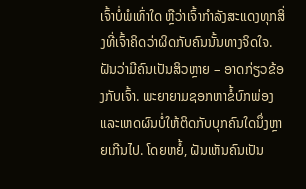ເຈົ້າບໍ່ພໍເທົ່າໃດ ຫຼືວ່າເຈົ້າກໍາລັງສະແດງທຸກສິ່ງທີ່ເຈົ້າຄິດວ່າຜິດກັບຄົນນັ້ນທາງຈິດໃຈ.
ຝັນວ່າມີຄົນເປັນສິວຫຼາຍ – ອາດກ່ຽວຂ້ອງກັບເຈົ້າ. ພະຍາຍາມຊອກຫາຂໍ້ບົກພ່ອງ ແລະເຫດຜົນບໍ່ໃຫ້ຕິດກັບບຸກຄົນໃດນຶ່ງຫຼາຍເກີນໄປ. ໂດຍຫຍໍ້, ຝັນເຫັນຄົນເປັນ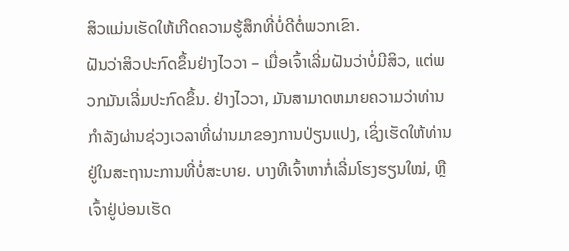ສິວແມ່ນເຮັດໃຫ້ເກີດຄວາມຮູ້ສຶກທີ່ບໍ່ດີຕໍ່ພວກເຂົາ.
ຝັນວ່າສິວປະກົດຂຶ້ນຢ່າງໄວວາ – ເມື່ອເຈົ້າເລີ່ມຝັນວ່າບໍ່ມີສິວ, ແຕ່ພວກມັນເລີ່ມປະກົດຂຶ້ນ. ຢ່າງໄວວາ, ມັນສາມາດຫມາຍຄວາມວ່າທ່ານກໍາລັງຜ່ານຊ່ວງເວລາທີ່ຜ່ານມາຂອງການປ່ຽນແປງ, ເຊິ່ງເຮັດໃຫ້ທ່ານຢູ່ໃນສະຖານະການທີ່ບໍ່ສະບາຍ. ບາງທີເຈົ້າຫາກໍ່ເລີ່ມໂຮງຮຽນໃໝ່, ຫຼືເຈົ້າຢູ່ບ່ອນເຮັດ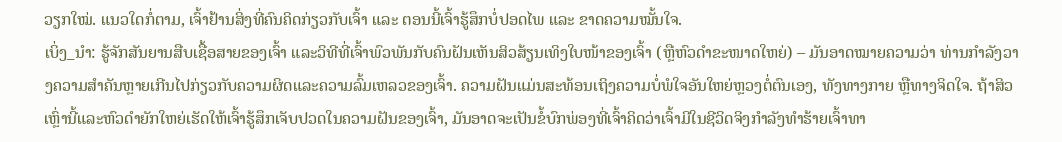ວຽກໃໝ່. ແນວໃດກໍ່ຕາມ, ເຈົ້າຢ້ານສິ່ງທີ່ຄົນຄິດກ່ຽວກັບເຈົ້າ ແລະ ຕອນນີ້ເຈົ້າຮູ້ສຶກບໍ່ປອດໄພ ແລະ ຂາດຄວາມໝັ້ນໃຈ.
ເບິ່ງ_ນຳ: ຮູ້ຈັກສັນຍານສືບເຊື້ອສາຍຂອງເຈົ້າ ແລະວິທີທີ່ເຈົ້າພົວພັນກັບຄົນຝັນເຫັນສິວສ້ຽນເທິງໃບໜ້າຂອງເຈົ້າ (ຫຼືຫົວດຳຂະໜາດໃຫຍ່) – ມັນອາດໝາຍຄວາມວ່າ ທ່ານກໍາລັງວາງຄວາມສໍາຄັນຫຼາຍເກີນໄປກ່ຽວກັບຄວາມຜິດແລະຄວາມລົ້ມເຫລວຂອງເຈົ້າ. ຄວາມຝັນແມ່ນສະທ້ອນເຖິງຄວາມບໍ່ພໍໃຈອັນໃຫຍ່ຫຼວງຕໍ່ຕົນເອງ, ທັງທາງກາຍ ຫຼືທາງຈິດໃຈ. ຖ້າສິວເຫຼົ່ານີ້ແລະຫົວດໍາຍັກໃຫຍ່ເຮັດໃຫ້ເຈົ້າຮູ້ສຶກເຈັບປວດໃນຄວາມຝັນຂອງເຈົ້າ, ມັນອາດຈະເປັນຂໍ້ບົກພ່ອງທີ່ເຈົ້າຄິດວ່າເຈົ້າມີໃນຊີວິດຈິງກໍາລັງທໍາຮ້າຍເຈົ້າທາ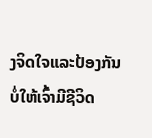ງຈິດໃຈແລະປ້ອງກັນບໍ່ໃຫ້ເຈົ້າມີຊີວິດ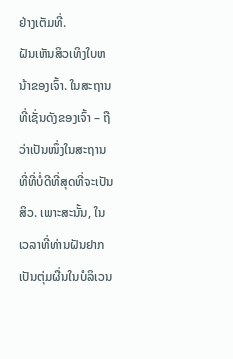ຢ່າງເຕັມທີ່.
ຝັນເຫັນສິວເທິງໃບຫນ້າຂອງເຈົ້າ. ໃນສະຖານທີ່ເຊັ່ນດັງຂອງເຈົ້າ – ຖືວ່າເປັນໜຶ່ງໃນສະຖານທີ່ທີ່ບໍ່ດີທີ່ສຸດທີ່ຈະເປັນສິວ. ເພາະສະນັ້ນ, ໃນເວລາທີ່ທ່ານຝັນຢາກເປັນຕຸ່ມຜື່ນໃນບໍລິເວນ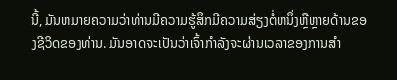ນີ້, ມັນຫມາຍຄວາມວ່າທ່ານມີຄວາມຮູ້ສຶກມີຄວາມສ່ຽງຕໍ່ຫນຶ່ງຫຼືຫຼາຍດ້ານຂອງຊີວິດຂອງທ່ານ. ມັນອາດຈະເປັນວ່າເຈົ້າກໍາລັງຈະຜ່ານເວລາຂອງການສໍາ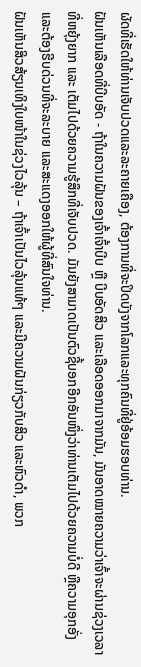ຜັດທີ່ເຮັດໃຫ້ທ່ານເຈັບປວດແລະລະຄາຍເຄືອງ, ຕ້ອງການທີ່ຈະປິດບັງຈາກໂລກແລະທຸກຄົນທີ່ຢູ່ອ້ອມຮອບທ່ານ.
ຝັນເຫັນເລືອດທີ່ບີບອັດ - ຖ້າໃນຄວາມຝັນຂອງເຈົ້າເຈົ້າບີບ ຫຼື ບີບອັດສິວ ແລະເລືອດອອກມາຈາກມັນ, ມັນອາດໝາຍຄວາມວ່າເຈົ້າຈະຜ່ານຊ່ວງເວລາທີ່ຫຍຸ້ງຍາກ ແລະ ເຕັມໄປດ້ວຍຄວາມຮູ້ສຶກທີ່ເຈັບປວດ. ມັນຍັງສາມາດເປັນຕົວຊີ້ບອກອີກອັນໜຶ່ງວ່າທ່ານເຕັມໄປດ້ວຍຄວາມບໍ່ດີ ຫຼືຄວາມອຸກອັ່ງ ແລະຕ້ອງຮີບດ່ວນທີ່ຈະລະບາຍ ແລະສະແດງອອກໃຫ້ຜູ້ທີ່ສົນໃຈທ່ານ.
ຝັນເຫັນສິວສ້ຽນເທິງໃບໜ້າໃນຊ່ວງໄວລຸ້ນ – ຖ້າເຈົ້າເປັນໄວລຸ້ນແທ້ໆ ແລະມີຄວາມຝັນກ່ຽວກັບສິວ ແລະຫົວດຳ, ພວກ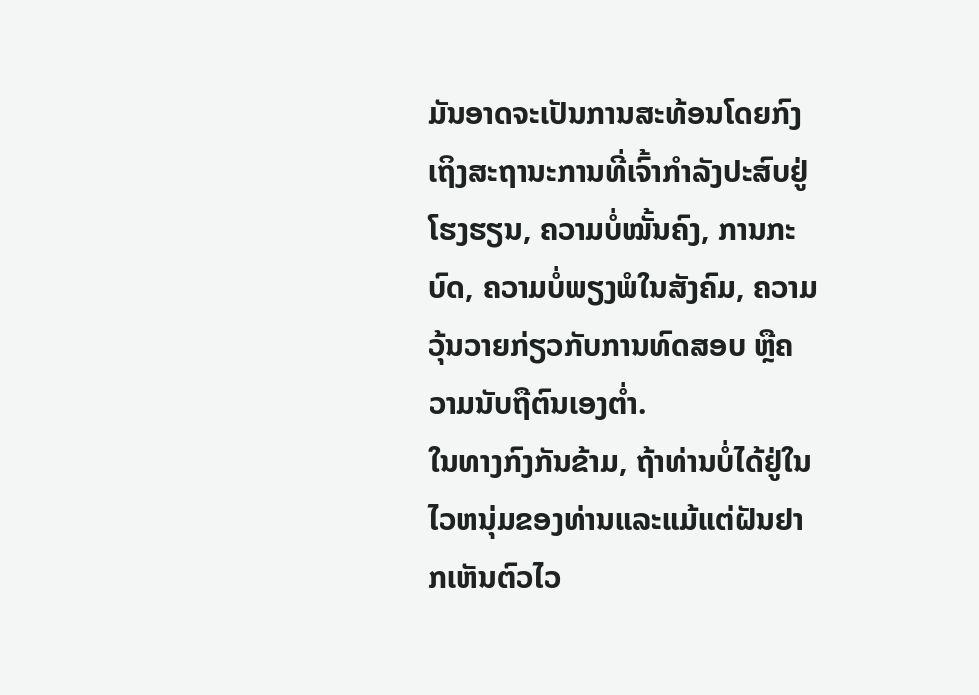ມັນອາດຈະເປັນການສະທ້ອນໂດຍກົງເຖິງສະຖານະການທີ່ເຈົ້າກຳລັງປະສົບຢູ່ໂຮງຮຽນ, ຄວາມບໍ່ໝັ້ນຄົງ, ການກະບົດ, ຄວາມບໍ່ພຽງພໍໃນສັງຄົມ, ຄວາມວຸ້ນວາຍກ່ຽວກັບການທົດສອບ ຫຼືຄວາມນັບຖືຕົນເອງຕໍ່າ.
ໃນທາງກົງກັນຂ້າມ, ຖ້າທ່ານບໍ່ໄດ້ຢູ່ໃນໄວຫນຸ່ມຂອງທ່ານແລະແມ້ແຕ່ຝັນຢາກເຫັນຕົວໄວ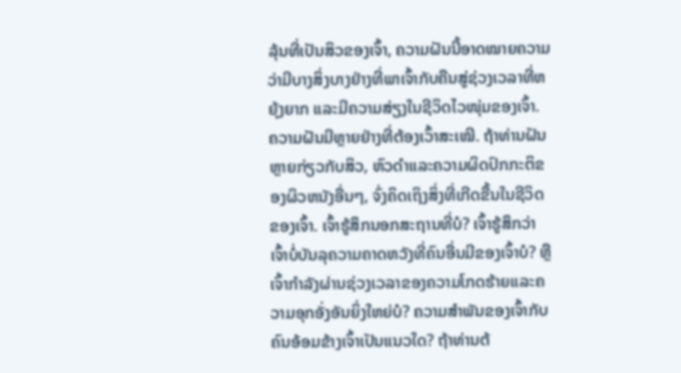ລຸ້ນທີ່ເປັນສິວຂອງເຈົ້າ, ຄວາມຝັນນີ້ອາດໝາຍຄວາມວ່າມີບາງສິ່ງບາງຢ່າງທີ່ພາເຈົ້າກັບຄືນສູ່ຊ່ວງເວລາທີ່ຫຍຸ້ງຍາກ ແລະມີຄວາມສ່ຽງໃນຊີວິດໄວໜຸ່ມຂອງເຈົ້າ.
ຄວາມຝັນມີຫຼາຍຢ່າງທີ່ຕ້ອງເວົ້າສະເໝີ. ຖ້າທ່ານຝັນຫຼາຍກ່ຽວກັບສິວ, ຫົວດໍາແລະຄວາມຜິດປົກກະຕິຂອງຜິວຫນັງອື່ນໆ, ຈົ່ງຄິດເຖິງສິ່ງທີ່ເກີດຂື້ນໃນຊີວິດຂອງເຈົ້າ. ເຈົ້າຮູ້ສຶກນອກສະຖານທີ່ບໍ? ເຈົ້າຮູ້ສຶກວ່າເຈົ້າບໍ່ບັນລຸຄວາມຄາດຫວັງທີ່ຄົນອື່ນມີຂອງເຈົ້າບໍ? ຫຼືເຈົ້າກໍາລັງຜ່ານຊ່ວງເວລາຂອງຄວາມໂກດຮ້າຍແລະຄວາມອຸກອັ່ງອັນຍິ່ງໃຫຍ່ບໍ? ຄວາມສໍາພັນຂອງເຈົ້າກັບຄົນອ້ອມຂ້າງເຈົ້າເປັນແນວໃດ? ຖ້າທ່ານຕ້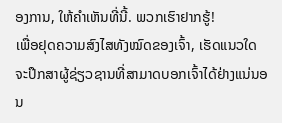ອງການ, ໃຫ້ຄໍາເຫັນທີ່ນີ້. ພວກເຮົາຢາກຮູ້!
ເພື່ອຢຸດຄວາມສົງໄສທັງໝົດຂອງເຈົ້າ, ເຮັດແນວໃດຈະປຶກສາຜູ້ຊ່ຽວຊານທີ່ສາມາດບອກເຈົ້າໄດ້ຢ່າງແນ່ນອນ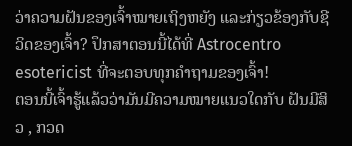ວ່າຄວາມຝັນຂອງເຈົ້າໝາຍເຖິງຫຍັງ ແລະກ່ຽວຂ້ອງກັບຊີວິດຂອງເຈົ້າ? ປຶກສາຕອນນີ້ໄດ້ທີ່ Astrocentro esotericist ທີ່ຈະຕອບທຸກຄຳຖາມຂອງເຈົ້າ!
ຕອນນີ້ເຈົ້າຮູ້ແລ້ວວ່າມັນມີຄວາມໝາຍແນວໃດກັບ ຝັນມີສິວ , ກວດ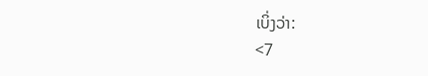ເບິ່ງວ່າ:
<7